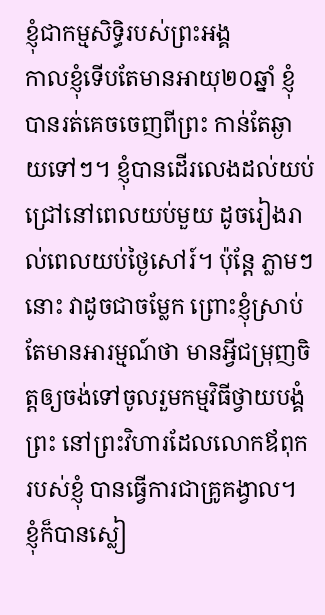ខ្ញុំជាកម្មសិទ្ធិរបស់ព្រះអង្គ
កាលខ្ញុំទើបតែមានអាយុ២០ឆ្នាំ ខ្ញុំបានរត់គេចចេញពីព្រះ កាន់តែឆ្ងាយទៅៗ។ ខ្ញុំបានដើរលេងដល់យប់ជ្រៅនៅពេលយប់មួយ ដូចរៀងរាល់ពេលយប់ថ្ងៃសៅរ៍។ ប៉ុន្តែ ភ្លាមៗនោះ វាដូចជាចម្លែក ព្រោះខ្ញុំស្រាប់តែមានអារម្មណ៍ថា មានអ្វីជម្រុញចិត្តឲ្យចង់ទៅចូលរួមកម្មវិធីថ្វាយបង្គំព្រះ នៅព្រះវិហារដែលលោកឪពុករបស់ខ្ញុំ បានធ្វើការជាគ្រូគង្វាល។ ខ្ញុំក៏បានស្លៀ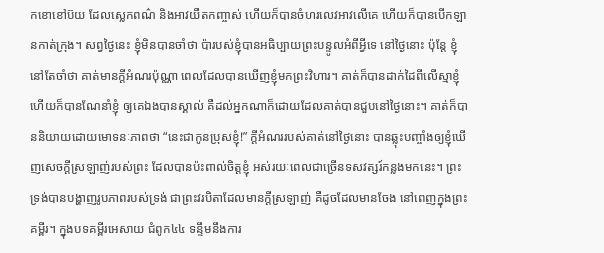កខោខៅប៊យ ដែលស្លេកពណ៌ និងអាវយឺតកញ្ចាស់ ហើយក៏បានចំហរលេវអាវលើគេ ហើយក៏បានបើកឡានកាត់ក្រុង។ សព្វថ្ងៃនេះ ខ្ញុំមិនបានចាំថា ប៉ារបស់ខ្ញុំបានអធិប្បាយព្រះបន្ទូលអំពីអ្វីទេ នៅថ្ងៃនោះ ប៉ុន្តែ ខ្ញុំនៅតែចាំថា គាត់មានក្តីអំណរប៉ុណ្ណា ពេលដែលបានឃើញខ្ញុំមកព្រះវិហារ។ គាត់ក៏បានដាក់ដៃពីលើស្មាខ្ញុំ ហើយក៏បានណែនាំខ្ញុំ ឲ្យគេឯងបានស្គាល់ គឺដល់អ្នកណាក៏ដោយដែលគាត់បានជួបនៅថ្ងៃនោះ។ គាត់ក៏បាននិយាយដោយមោទនៈភាពថា “នេះជាកូនប្រុសខ្ញុំ!” ក្តីអំណររបស់គាត់នៅថ្ងៃនោះ បានឆ្លុះបញ្ចាំងឲ្យខ្ញុំឃើញសេចក្តីស្រឡាញ់របស់ព្រះ ដែលបានប៉ះពាល់ចិត្តខ្ញុំ អស់រយៈពេលជាច្រើនទសវត្សរ៍កន្លងមកនេះ។ ព្រះទ្រង់បានបង្ហាញរូបភាពរបស់ទ្រង់ ជាព្រះវរបិតាដែលមានក្តីស្រឡាញ់ គឺដូចដែលមានចែង នៅពេញក្នុងព្រះគម្ពីរ។ ក្នុងបទគម្ពីរអេសាយ ជំពូក៤៤ ទន្ទឹមនឹងការ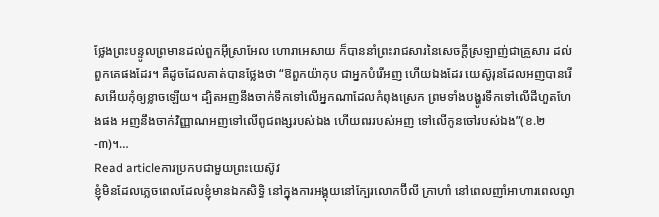ថ្លែងព្រះបន្ទូលព្រមានដល់ពួកអ៊ីស្រាអែល ហោរាអេសាយ ក៏បាននាំព្រះរាជសារនៃសេចក្តីស្រឡាញ់ជាគ្រួសារ ដល់ពួកគេផងដែរ។ គឺដូចដែលគាត់បានថ្លែងថា “ឱពួកយ៉ាកុប ជាអ្នកបំរើអញ ហើយឯងដែរ យេស៊ូរុនដែលអញបានរើសអើយកុំឲ្យខ្លាចឡើយ។ ដ្បិតអញនឹងចាក់ទឹកទៅលើអ្នកណាដែលកំពុងស្រេក ព្រមទាំងបង្ហូរទឹកទៅលើដីហួតហែងផង អញនឹងចាក់វិញ្ញាណអញទៅលើពូជពង្សរបស់ឯង ហើយពររបស់អញ ទៅលើកូនចៅរបស់ឯង”(ខ.២-៣)។…
Read articleការប្រកបជាមួយព្រះយេស៊ូវ
ខ្ញុំមិនដែលភ្លេចពេលដែលខ្ញុំមានឯកសិទ្ធិ នៅក្នុងការអង្គុយនៅក្បែរលោកប៊ីលី ក្រាហាំ នៅពេលញាំអាហារពេលល្ងា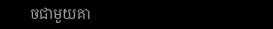ចជាមួយគា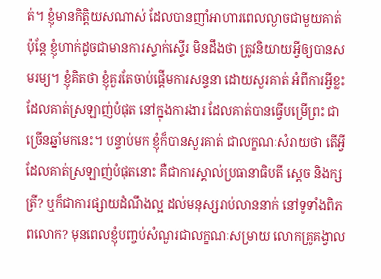ត់។ ខ្ញុំមានកិត្តិយសណាស់ ដែលបានញាំអាហារពេលល្ងាចជាមួយគាត់ ប៉ុន្តែ ខ្ញុំហាក់ដូចជាមានការស្ទាក់ស្ទើរ មិនដឹងថា ត្រូវនិយាយអ្វីឲ្យបានសមរម្យ។ ខ្ញុំគិតថា ខ្ញុំគួរតែចាប់ផ្តើមការសន្ទនា ដោយសួរគាត់ អំពីការអ្វីខ្លះ ដែលគាត់ស្រឡាញ់បំផុត នៅក្នុងការងារ ដែលគាត់បានធ្វើបម្រើព្រះ ជាច្រើនឆ្នាំមកនេះ។ បន្ទាប់មក ខ្ញុំក៏បានសួរគាត់ ជាលក្ខណៈសំរាយថា តើអ្វីដែលគាត់ស្រឡាញ់បំផុតនោះ គឺជាការស្គាល់ប្រធានាធិបតី ស្តេច និងក្សត្រី? ឬក៏ជាការផ្សាយដំណឹងល្អ ដល់មនុស្សរាប់លាននាក់ នៅទូទាំងពិភពលោក? មុនពេលខ្ញុំបញ្ចប់សំណួរជាលក្ខណៈសម្រាយ លោកគ្រូគង្វាល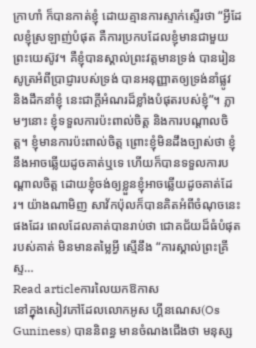ក្រាហាំ ក៏បានកាត់ខ្ញុំ ដោយគ្មានការស្ទាក់ស្ទើរថា “អ្វីដែលខ្ញុំស្រឡាញ់បំផុត គឺការប្រកបដែលខ្ញុំមានជាមួយព្រះយេស៊ូវ។ គឺខ្ញុំបានស្គាល់ព្រះវត្តមានទ្រង់ បានរៀនសូត្រអំពីប្រាជ្ញារបស់ទ្រង់ បានអនុញ្ញាតឲ្យទ្រង់នាំផ្លូវ និងដឹកនាំខ្ញុំ នេះជាក្តីអំណរដ៏ខ្លាំងបំផុតរបស់ខ្ញុំ”។ ភ្លាមៗនោះ ខ្ញុំទទួលការប៉ះពាល់ចិត្ត និងការបណ្តាលចិត្ត។ ខ្ញុំមានការប៉ះពាល់ចិត្ត ព្រោះខ្ញុំមិនដឹងច្បាស់ថា ខ្ញុំនឹងអាចឆ្លើយដូចគាត់ឬទេ ហើយក៏បានទទួលការបណ្តាលចិត្ត ដោយខ្ញុំចង់ឲ្យខ្លួនខ្ញុំអាចឆ្លើយដូចគាត់ដែរ។ យ៉ាងណាមិញ សាវ័កប៉ុលក៏បានគិតអំពីចំណុចនេះផងដែរ ពេលដែលគាត់បានរាប់ថា ជោគជ័យដ៏ធំបំផុតរបស់គាត់ មិនមានតម្លៃអ្វី ស្មើនឹង “ការស្គាល់ព្រះគ្រីស្ទ…
Read articleការលៃយកឱកាស
នៅក្នុងសៀវភៅដែលលោកអូស ហ្គីនណេស(Os Guniness) បាននិពន្ធ មានចំណងជើងថា មនុស្ស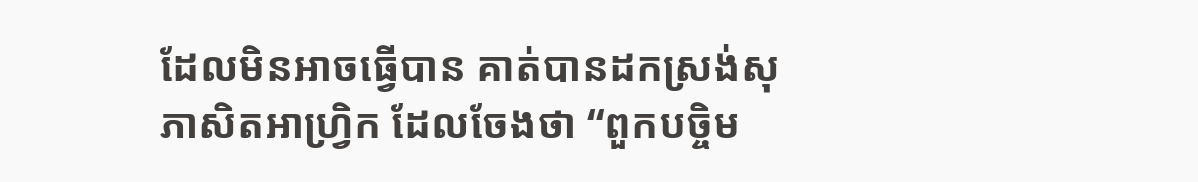ដែលមិនអាចធ្វើបាន គាត់បានដកស្រង់សុភាសិតអាហ្រ្វិក ដែលចែងថា “ពួកបច្ចិម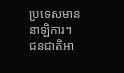ប្រទេសមាននាឡិការ។ ជនជាតិអា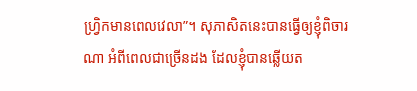ហ្វ្រិកមានពេលវេលា”។ សុភាសិតនេះបានធ្វើឲ្យខ្ញុំពិចារណា អំពីពេលជាច្រើនដង ដែលខ្ញុំបានឆ្លើយត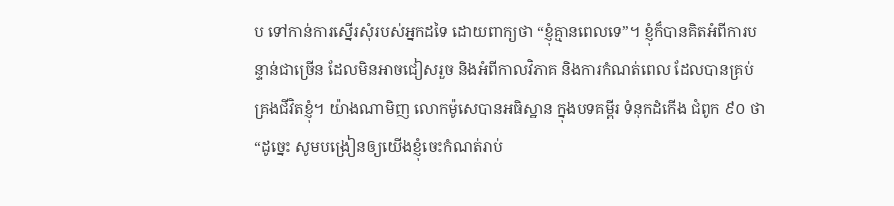ប ទៅកាន់ការស្នើរសុំរបស់អ្នកដទៃ ដោយពាក្យថា “ខ្ញុំគ្មានពេលទេ”។ ខ្ញុំក៏បានគិតអំពីការបន្ទាន់ជាច្រើន ដែលមិនអាចជៀសរួច និងអំពីកាលវិភាគ និងការកំណត់ពេល ដែលបានគ្រប់គ្រងជីវិតខ្ញុំ។ យ៉ាងណាមិញ លោកម៉ូសេបានអធិស្ឋាន ក្នុងបទគម្ពីរ ទំនុកដំកើង ជំពូក ៩០ ថា “ដូច្នេះ សូមបង្រៀនឲ្យយើងខ្ញុំចេះកំណត់រាប់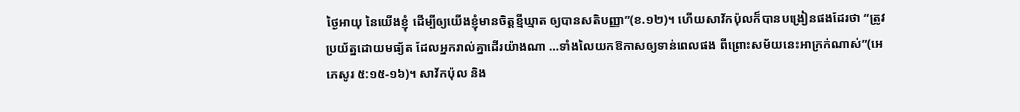ថ្ងៃអាយុ នៃយើងខ្ញុំ ដើម្បីឲ្យយើងខ្ញុំមានចិត្តខ្មីឃ្មាត ឲ្យបានសតិបញ្ញា”(ខ.១២)។ ហើយសាវ័កប៉ុលក៏បានបង្រៀនផងដែរថា “ត្រូវប្រយ័ត្នដោយមធ្យ័ត ដែលអ្នករាល់គ្នាដើរយ៉ាងណា …ទាំងលៃយកឱកាសឲ្យទាន់ពេលផង ពីព្រោះសម័យនេះអាក្រក់ណាស់”(អេភេសូរ ៥:១៥-១៦)។ សាវ័កប៉ុល និង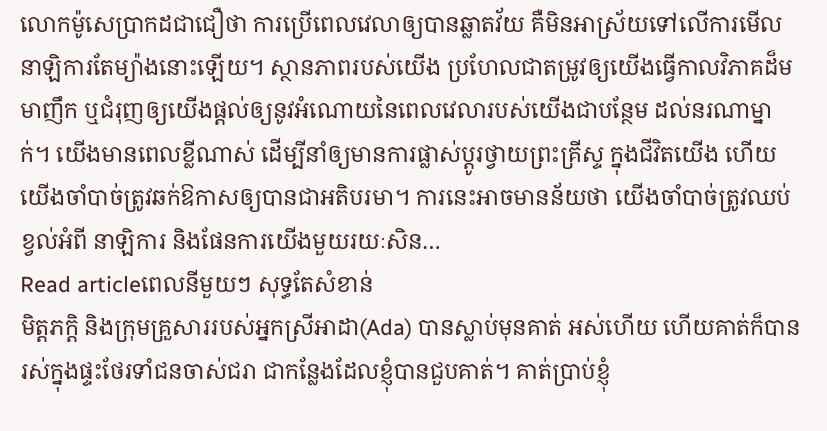លោកម៉ូសេប្រាកដជាជឿថា ការប្រើពេលវេលាឲ្យបានឆ្លាតវ័យ គឺមិនអាស្រ័យទៅលើការមើលនាឡិការតែម្យ៉ាងនោះឡើយ។ ស្ថានភាពរបស់យើង ប្រហែលជាតម្រូវឲ្យយើងធ្វើកាលវិភាគដ៏មមាញឹក ឬជំរុញឲ្យយើងផ្តល់ឲ្យនូវអំណោយនៃពេលវេលារបស់យើងជាបន្ថែម ដល់នរណាម្នាក់។ យើងមានពេលខ្លីណាស់ ដើម្បីនាំឲ្យមានការផ្លាស់ប្តូរថ្វាយព្រះគ្រីស្ទ ក្នុងជីវិតយើង ហើយយើងចាំបាច់ត្រូវឆក់ឱកាសឲ្យបានជាអតិបរមា។ ការនេះអាចមានន័យថា យើងចាំបាច់ត្រូវឈប់ខ្វល់អំពី នាឡិការ និងផែនការយើងមួយរយៈសិន…
Read articleពេលនីមួយៗ សុទ្ធតែសំខាន់
មិត្តភក្តិ និងក្រុមគ្រួសាររបស់អ្នកស្រីអាដា(Ada) បានស្លាប់មុនគាត់ អស់ហើយ ហើយគាត់ក៏បានរស់ក្នុងផ្ទះថែរទាំជនចាស់ជរា ជាកន្លែងដែលខ្ញុំបានជួបគាត់។ គាត់ប្រាប់ខ្ញុំ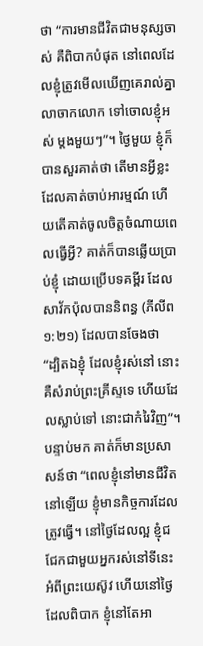ថា “ការមានជីវិតជាមនុស្សចាស់ គឺពិបាកបំផុត នៅពេលដែលខ្ញុំត្រូវមើលឃើញគេរាល់គ្នាលាចាកលោក ទៅចោលខ្ញុំអស់ ម្តងមួយៗ”។ ថ្ងៃមួយ ខ្ញុំក៏បានសួរគាត់ថា តើមានអ្វីខ្លះ ដែលគាត់ចាប់អារម្មណ៍ ហើយតើគាត់ចូលចិត្តចំណាយពេលធ្វើអ្វី? គាត់ក៏បានឆ្លើយប្រាប់ខ្ញុំ ដោយប្រើបទគម្ពីរ ដែលសាវ័កប៉ុលបាននិពន្ធ (ភីលីព ១:២១) ដែលបានចែងថា “ដ្បិតឯខ្ញុំ ដែលខ្ញុំរស់នៅ នោះគឺសំរាប់ព្រះគ្រីស្ទទេ ហើយដែលស្លាប់ទៅ នោះជាកំរៃវិញ”។ បន្ទាប់មក គាត់ក៏មានប្រសាសន៍ថា “ពេលខ្ញុំនៅមានជីវិតនៅឡើយ ខ្ញុំមានកិច្ចការដែលត្រូវធ្វើ។ នៅថ្ងៃដែលល្អ ខ្ញុំជជែកជាមួយអ្នករស់នៅទីនេះ អំពីព្រះយេស៊ូវ ហើយនៅថ្ងៃដែលពិបាក ខ្ញុំនៅតែអា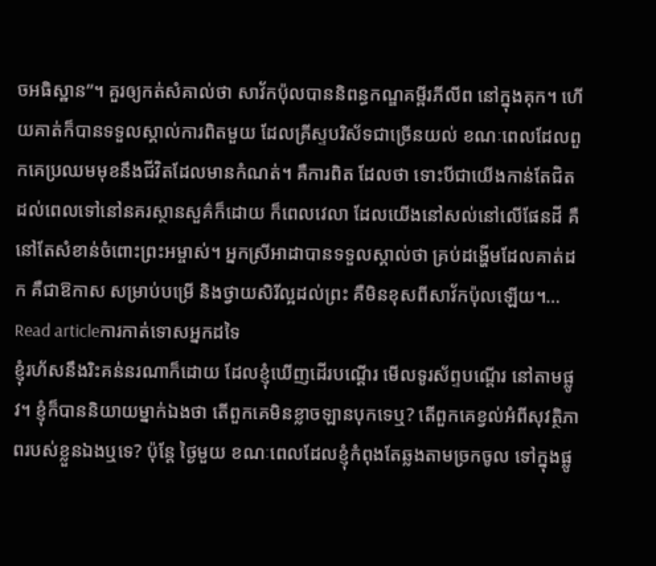ចអធិស្ឋាន”។ គួរឲ្យកត់សំគាល់ថា សាវ័កប៉ុលបាននិពន្ធកណ្ឌគម្ពីរភីលីព នៅក្នុងគុក។ ហើយគាត់ក៏បានទទួលស្គាល់ការពិតមួយ ដែលគ្រីស្ទបរិស័ទជាច្រើនយល់ ខណៈពេលដែលពួកគេប្រឈមមុខនឹងជីវិតដែលមានកំណត់។ គឺការពិត ដែលថា ទោះបីជាយើងកាន់តែជិតដល់ពេលទៅនៅនគរស្ថានសួគ៌ក៏ដោយ ក៏ពេលវេលា ដែលយើងនៅសល់នៅលើផែនដី គឺនៅតែសំខាន់ចំពោះព្រះអម្ចាស់។ អ្នកស្រីអាដាបានទទួលស្គាល់ថា គ្រប់ដង្ហើមដែលគាត់ដក គឺជាឱកាស សម្រាប់បម្រើ និងថ្វាយសិរីល្អដល់ព្រះ គឺមិនខុសពីសាវ័កប៉ុលឡើយ។…
Read articleការកាត់ទោសអ្នកដទៃ
ខ្ញុំរហ័សនឹងរិះគន់នរណាក៏ដោយ ដែលខ្ញុំឃើញដើរបណ្តើរ មើលទូរស័ព្ទបណ្តើរ នៅតាមផ្លូវ។ ខ្ញុំក៏បាននិយាយម្នាក់ឯងថា តើពួកគេមិនខ្លាចឡានបុកទេឬ? តើពួកគេខ្វល់អំពីសុវត្ថិភាពរបស់ខ្លួនឯងឬទេ? ប៉ុន្តែ ថ្ងៃមួយ ខណៈពេលដែលខ្ញុំកំពុងតែឆ្លងតាមច្រកចូល ទៅក្នុងផ្លូ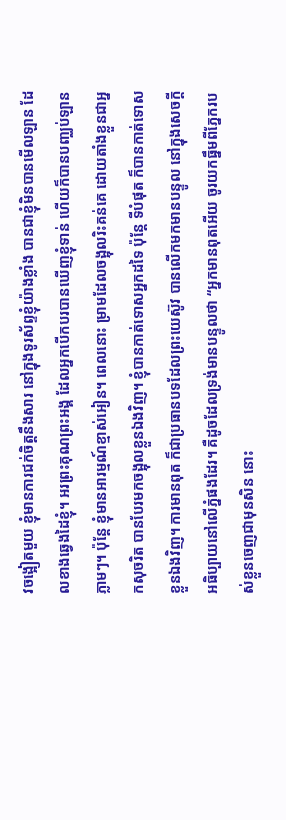វចង្អៀតមួយ ខ្ញុំមានការជក់ចិត្តនឹងសារ នៅក្នុងទូរស័ព្ទខ្ញុំយ៉ាងខ្លាំង បានជាខ្ញុំមិនបានមើលឡាន ដែលខាងឆ្វេងដៃខ្ញុំ។ អរព្រះគុណព្រះអង្គ ដែលអ្នកបើកបរបានឃើញខ្ញុំទាន់ ហើយក៏បានបញ្ឈប់ឡានភ្លាមៗ។ ប៉ុន្តែ ខ្ញុំមានអារម្មណ៍ខ្មាស់អៀន។ ពេលនោះ ម្រាមដែលចង្អុលរិះគន់គេ ដោយតាំងខ្លួនជាអ្នកសុចរិត បានបែរមកចង្អុលខ្លួនឯងវិញ។ ខ្ញុំបានកាត់ទោសអ្នកដទៃ ប៉ុន្តែ ទីបំផុត ក៏បានកាត់ទោសខ្លួនឯងវិញ។ ការមានពុត ក៏ជាប្រធានបទដែលព្រះយេស៊ូវ បានលើកមកមានបន្ទូល នៅក្នុងសេចក្តីអធិប្បាយនៅលើភ្នំផងដែរ។ គឺដូចដែលទ្រង់មានបន្ទូលថា “អ្នកមានពុតអើយ ចូរយកធ្នឹមពីភ្នែករបស់ខ្លួនចេញជាមុនសិន នោះ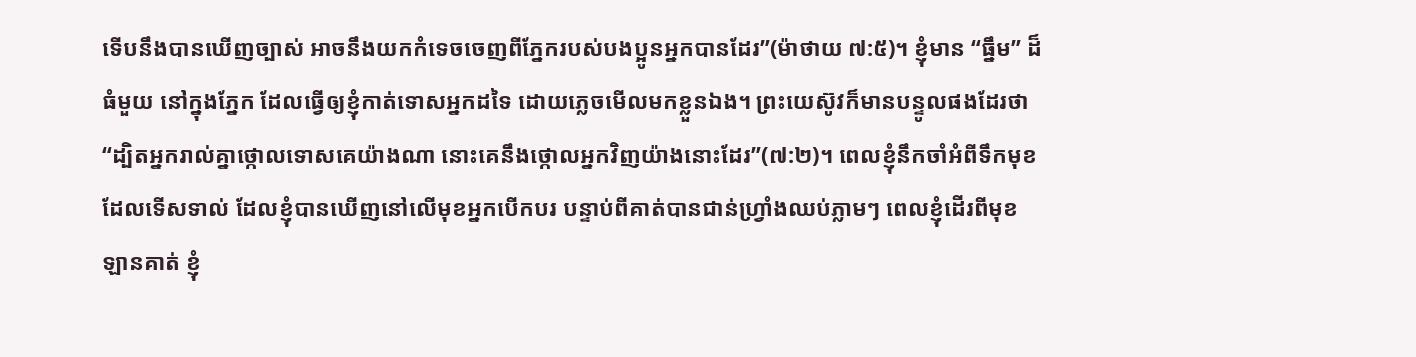ទើបនឹងបានឃើញច្បាស់ អាចនឹងយកកំទេចចេញពីភ្នែករបស់បងប្អូនអ្នកបានដែរ”(ម៉ាថាយ ៧:៥)។ ខ្ញុំមាន “ធ្នឹម” ដ៏ធំមួយ នៅក្នុងភ្នែក ដែលធ្វើឲ្យខ្ញុំកាត់ទោសអ្នកដទៃ ដោយភ្លេចមើលមកខ្លួនឯង។ ព្រះយេស៊ូវក៏មានបន្ទូលផងដែរថា “ដ្បិតអ្នករាល់គ្នាថ្កោលទោសគេយ៉ាងណា នោះគេនឹងថ្កោលអ្នកវិញយ៉ាងនោះដែរ”(៧:២)។ ពេលខ្ញុំនឹកចាំអំពីទឹកមុខដែលទើសទាល់ ដែលខ្ញុំបានឃើញនៅលើមុខអ្នកបើកបរ បន្ទាប់ពីគាត់បានជាន់ហ្រ្វាំងឈប់ភ្លាមៗ ពេលខ្ញុំដើរពីមុខឡានគាត់ ខ្ញុំ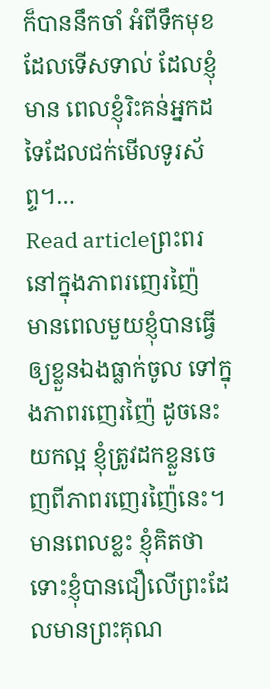ក៏បាននឹកចាំ អំពីទឹកមុខដែលទើសទាល់ ដែលខ្ញុំមាន ពេលខ្ញុំរិះគន់អ្នកដទៃដែលជក់មើលទូរស័ព្ទ។…
Read articleព្រះពរនៅក្នុងភាពរញេរញ៉ៃ
មានពេលមួយខ្ញុំបានធ្វើឲ្យខ្លួនឯងធ្លាក់ចូល ទៅក្នុងភាពរញេរញ៉ៃ ដូចនេះ យកល្អ ខ្ញុំត្រូវដកខ្លួនចេញពីភាពរញេរញ៉ៃនេះ។ មានពេលខ្លះ ខ្ញុំគិតថា ទោះខ្ញុំបានជឿលើព្រះដែលមានព្រះគុណ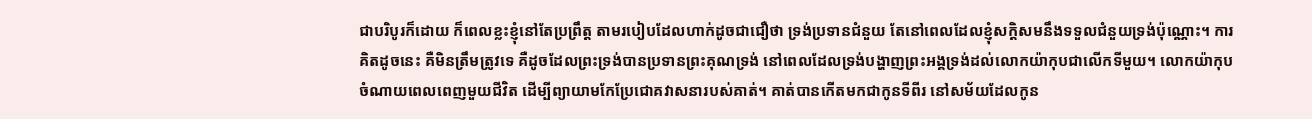ជាបរិបូរក៏ដោយ ក៏ពេលខ្លះខ្ញុំនៅតែប្រព្រឹត្ត តាមរបៀបដែលហាក់ដូចជាជឿថា ទ្រង់ប្រទានជំនួយ តែនៅពេលដែលខ្ញុំសក្តិសមនឹងទទួលជំនួយទ្រង់ប៉ុណ្ណោះ។ ការគិតដូចនេះ គឺមិនត្រឹមត្រូវទេ គឺដូចដែលព្រះទ្រង់បានប្រទានព្រះគុណទ្រង់ នៅពេលដែលទ្រង់បង្ហាញព្រះអង្គទ្រង់ដល់លោកយ៉ាកុបជាលើកទីមួយ។ លោកយ៉ាកុបចំណាយពេលពេញមួយជីវិត ដើម្បីព្យាយាមកែប្រែជោគវាសនារបស់គាត់។ គាត់បានកើតមកជាកូនទីពីរ នៅសម័យដែលកូន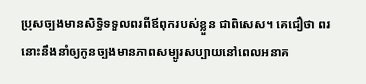ប្រុសច្បងមានសិទ្ធិទទួលពរពីឪពុករបស់ខ្លួន ជាពិសេស។ គេជឿថា ពរនោះនឹងនាំឲ្យកូនច្បងមានភាពសម្បូរសប្បាយនៅពេលអនាគ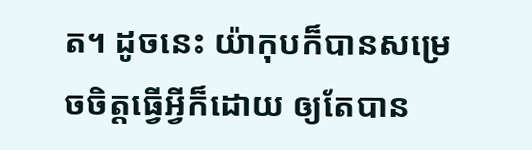ត។ ដូចនេះ យ៉ាកុបក៏បានសម្រេចចិត្តធ្វើអ្វីក៏ដោយ ឲ្យតែបាន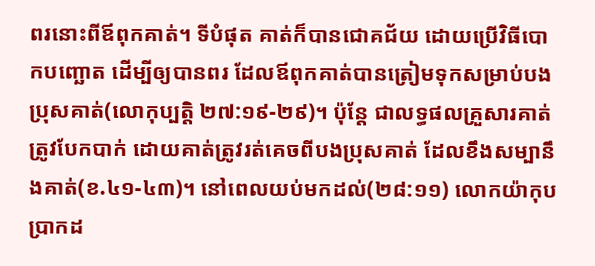ពរនោះពីឪពុកគាត់។ ទីបំផុត គាត់ក៏បានជោគជ័យ ដោយប្រើវិធីបោកបញ្ឆោត ដើម្បីឲ្យបានពរ ដែលឪពុកគាត់បានត្រៀមទុកសម្រាប់បងប្រុសគាត់(លោកុប្បត្តិ ២៧:១៩-២៩)។ ប៉ុន្តែ ជាលទ្ធផលគ្រួសារគាត់ត្រូវបែកបាក់ ដោយគាត់ត្រូវរត់គេចពីបងប្រុសគាត់ ដែលខឹងសម្បានឹងគាត់(ខ.៤១-៤៣)។ នៅពេលយប់មកដល់(២៨:១១) លោកយ៉ាកុបប្រាកដ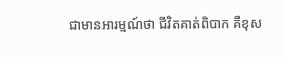ជាមានអារម្មណ៍ថា ជីវិតគាត់ពិបាក គឺខុស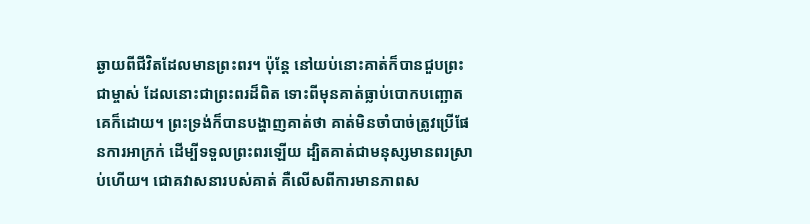ឆ្ងាយពីជីវិតដែលមានព្រះពរ។ ប៉ុន្តែ នៅយប់នោះគាត់ក៏បានជួបព្រះជាម្ចាស់ ដែលនោះជាព្រះពរដ៏ពិត ទោះពីមុនគាត់ធ្លាប់បោកបញ្ឆោតគេក៏ដោយ។ ព្រះទ្រង់ក៏បានបង្ហាញគាត់ថា គាត់មិនចាំបាច់ត្រូវប្រើផែនការអាក្រក់ ដើម្បីទទួលព្រះពរឡើយ ដ្បិតគាត់ជាមនុស្សមានពរស្រាប់ហើយ។ ជោគវាសនារបស់គាត់ គឺលើសពីការមានភាពស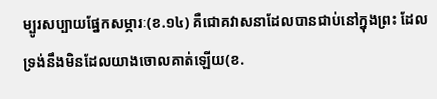ម្បូរសប្បាយផ្នែកសម្ភារៈ(ខ.១៤) គឺជោគវាសនាដែលបានជាប់នៅក្នុងព្រះ ដែលទ្រង់នឹងមិនដែលយាងចោលគាត់ឡើយ(ខ.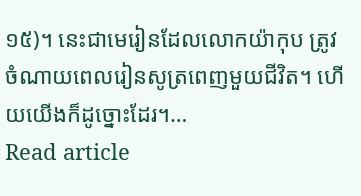១៥)។ នេះជាមេរៀនដែលលោកយ៉ាកុប ត្រូវចំណាយពេលរៀនសូត្រពេញមួយជីវិត។ ហើយយើងក៏ដូច្នោះដែរ។…
Read article